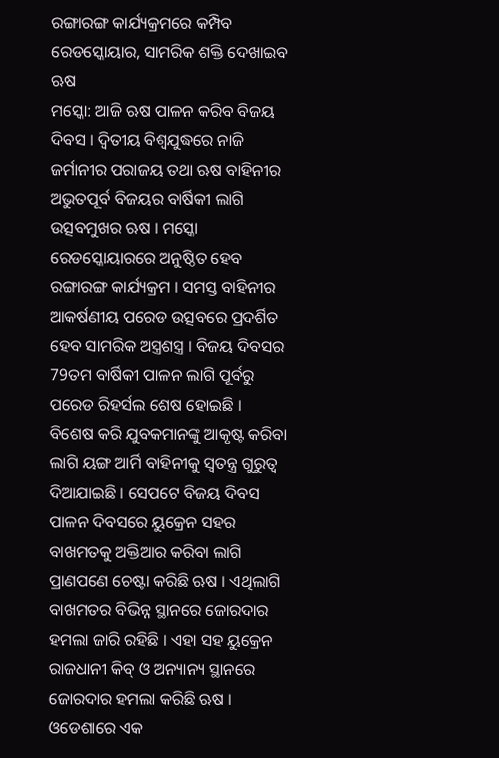ରଙ୍ଗାରଙ୍ଗ କାର୍ଯ୍ୟକ୍ରମରେ କମ୍ପିବ ରେଡସ୍କୋୟାର, ସାମରିକ ଶକ୍ତି ଦେଖାଇବ ଋଷ
ମସ୍କୋ: ଆଜି ଋଷ ପାଳନ କରିବ ବିଜୟ ଦିବସ । ଦ୍ବିତୀୟ ବିଶ୍ବଯୁଦ୍ଧରେ ନାଜି ଜର୍ମାନୀର ପରାଜୟ ତଥା ଋଷ ବାହିନୀର ଅଭୁତପୂର୍ବ ବିଜୟର ବାର୍ଷିକୀ ଲାଗି ଉତ୍ସବମୁଖର ଋଷ । ମସ୍କୋ ରେଡସ୍କୋୟାରରେ ଅନୁଷ୍ଠିତ ହେବ ରଙ୍ଗାରଙ୍ଗ କାର୍ଯ୍ୟକ୍ରମ । ସମସ୍ତ ବାହିନୀର ଆକର୍ଷଣୀୟ ପରେଡ ଉତ୍ସବରେ ପ୍ରଦର୍ଶିତ ହେବ ସାମରିକ ଅସ୍ତ୍ରଶସ୍ତ୍ର । ବିଜୟ ଦିବସର 79ତମ ବାର୍ଷିକୀ ପାଳନ ଲାଗି ପୂର୍ବରୁ ପରେଡ ରିହର୍ସଲ ଶେଷ ହୋଇଛି ।
ବିଶେଷ କରି ଯୁବକମାନଙ୍କୁ ଆକୃଷ୍ଟ କରିବା ଲାଗି ୟଙ୍ଗ ଆର୍ମି ବାହିନୀକୁ ସ୍ବତନ୍ତ୍ର ଗୁରୁତ୍ବ ଦିଆଯାଇଛି । ସେପଟେ ବିଜୟ ଦିବସ ପାଳନ ଦିବସରେ ୟୁକ୍ରେନ ସହର ବାଖମତକୁ ଅକ୍ତିଆର କରିବା ଲାଗି ପ୍ରାଣପଣେ ଚେଷ୍ଟା କରିଛି ଋଷ । ଏଥିଲାଗି ବାଖମତର ବିଭିନ୍ନ ସ୍ଥାନରେ ଜୋରଦାର ହମଲା ଜାରି ରହିଛି । ଏହା ସହ ୟୁକ୍ରେନ ରାଜଧାନୀ କିବ୍ ଓ ଅନ୍ୟାନ୍ୟ ସ୍ଥାନରେ ଜୋରଦାର ହମଲା କରିଛି ଋଷ ।
ଓଡେଶାରେ ଏକ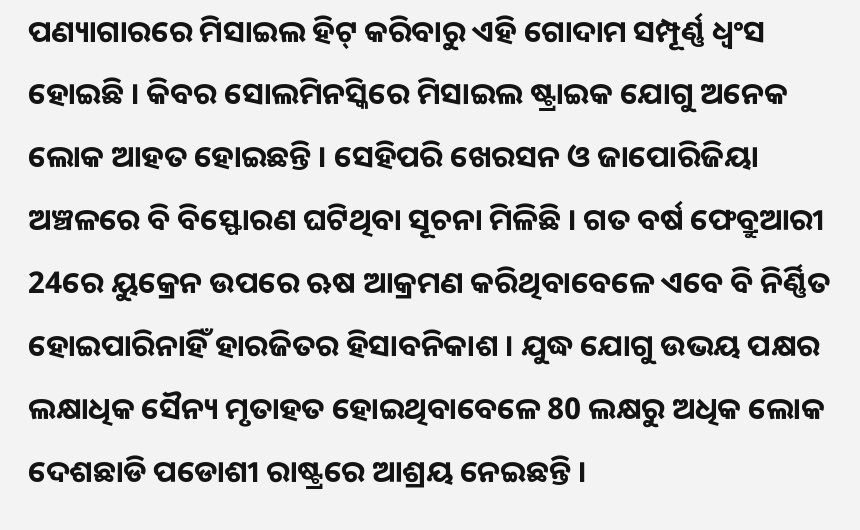ପଣ୍ୟାଗାରରେ ମିସାଇଲ ହିଟ୍ କରିବାରୁ ଏହି ଗୋଦାମ ସମ୍ପୂର୍ଣ୍ଣ ଧ୍ବଂସ ହୋଇଛି । କିବର ସୋଲମିନସ୍କିରେ ମିସାଇଲ ଷ୍ଟ୍ରାଇକ ଯୋଗୁ ଅନେକ ଲୋକ ଆହତ ହୋଇଛନ୍ତି । ସେହିପରି ଖେରସନ ଓ ଜାପୋରିଜିୟା ଅଞ୍ଚଳରେ ବି ବିସ୍ଫୋରଣ ଘଟିଥିବା ସୂଚନା ମିଳିଛି । ଗତ ବର୍ଷ ଫେବ୍ରୁଆରୀ 24ରେ ୟୁକ୍ରେନ ଉପରେ ଋଷ ଆକ୍ରମଣ କରିଥିବାବେଳେ ଏବେ ବି ନିର୍ଣ୍ଣିତ ହୋଇପାରିନାହିଁ ହାରଜିତର ହିସାବନିକାଶ । ଯୁଦ୍ଧ ଯୋଗୁ ଉଭୟ ପକ୍ଷର ଲକ୍ଷାଧିକ ସୈନ୍ୟ ମୃତାହତ ହୋଇଥିବାବେଳେ 80 ଲକ୍ଷରୁ ଅଧିକ ଲୋକ ଦେଶଛାଡି ପଡୋଶୀ ରାଷ୍ଟ୍ରରେ ଆଶ୍ରୟ ନେଇଛନ୍ତି ।